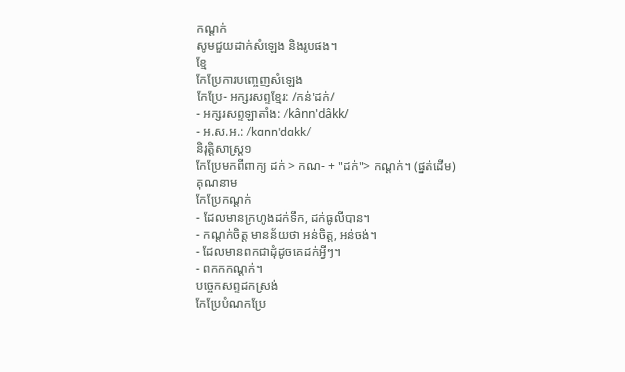កណ្ដក់
សូមជួយដាក់សំឡេង និងរូបផង។
ខ្មែ
កែប្រែការបញ្ចេញសំឡេង
កែប្រែ- អក្សរសព្ទខ្មែរ: /កន់'ដក់/
- អក្សរសព្ទឡាតាំង: /kânn'dâkk/
- អ.ស.អ.: /kɑnn'dɑkk/
និរុត្តិសាស្ត្រ១
កែប្រែមកពីពាក្យ ដក់ > កណ- + "ដក់"> កណ្ដក់។ (ផ្នត់ដើម)
គុណនាម
កែប្រែកណ្ដក់
- ដែលមានក្រហូងដក់ទឹក, ដក់ធូលីបាន។
- កណ្ដក់ចិត្ត មានន័យថា អន់ចិត្ត, អន់ចង់។
- ដែលមានពកជាដុំដូចគេដក់អ្វីៗ។
- ពកកកណ្ដក់។
បច្ចេកសព្ទដកស្រង់
កែប្រែបំណកប្រែ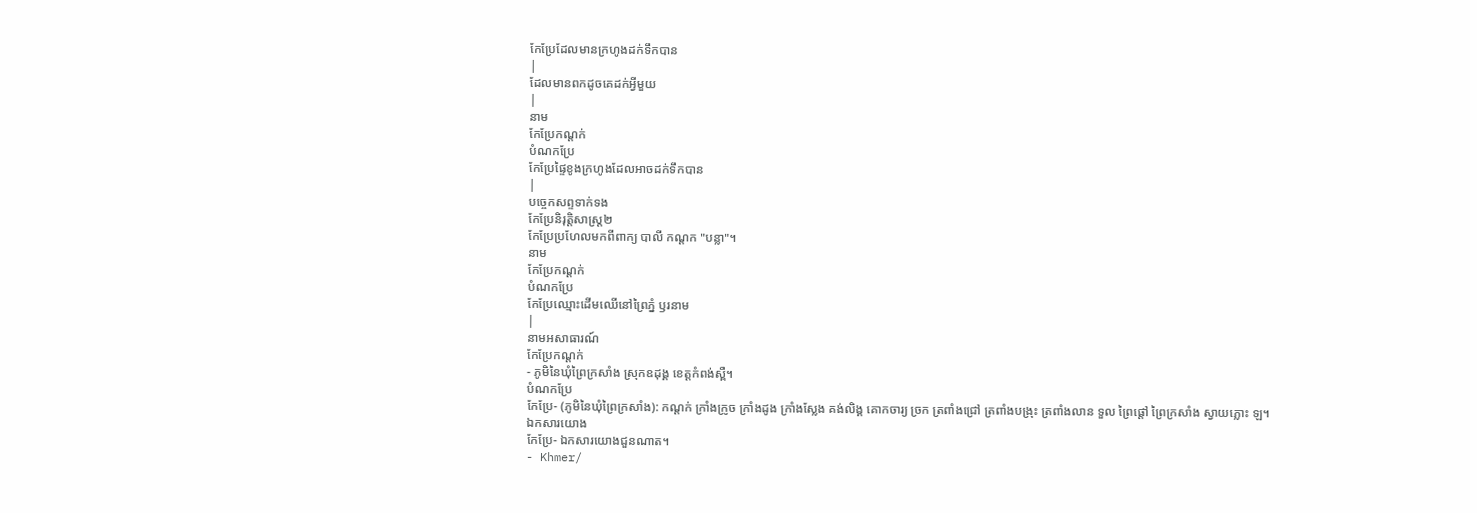កែប្រែដែលមានក្រហូងដក់ទឹកបាន
|
ដែលមានពកដូចគេដក់អ្វីមួយ
|
នាម
កែប្រែកណ្ដក់
បំណកប្រែ
កែប្រែផ្ទៃខូងក្រហូងដែលអាចដក់ទឹកបាន
|
បច្ចេកសព្ទទាក់ទង
កែប្រែនិរុត្តិសាស្ត្រ២
កែប្រែប្រហែលមកពីពាក្យ បាលី កណ្ដក "បន្លា"។
នាម
កែប្រែកណ្ដក់
បំណកប្រែ
កែប្រែឈ្មោះដើមឈើនៅព្រៃភ្នំ ឫរនាម
|
នាមអសាធារណ៍
កែប្រែកណ្ដក់
- ភូមិនៃឃុំព្រៃក្រសាំង ស្រុកឧដុង្គ ខេត្តកំពង់ស្ពឺ។
បំណកប្រែ
កែប្រែ- (ភូមិនៃឃុំព្រៃក្រសាំង): កណ្ដក់ ក្រាំងក្រូច ក្រាំងដូង ក្រាំងស្លែង គង់លិង្គ គោកចារ្យ ច្រក ត្រពាំងជ្រៅ ត្រពាំងបង្រុះ ត្រពាំងលាន ទួល ព្រៃផ្ដៅ ព្រៃក្រសាំង ស្វាយភ្លោះ ឡ។
ឯកសារយោង
កែប្រែ- ឯកសារយោងជួនណាត។
- Khmer/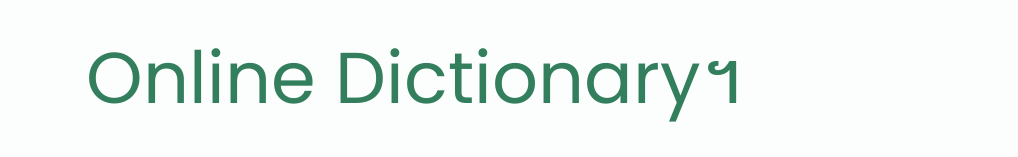Online Dictionary។